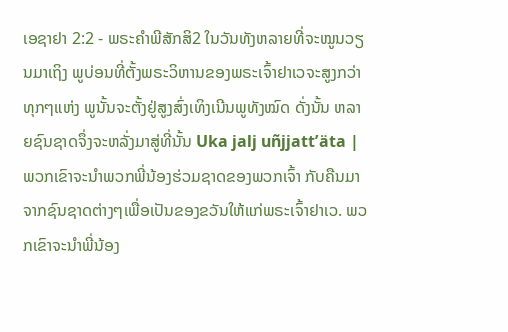ເອຊາຢາ 2:2 - ພຣະຄຳພີສັກສິ2 ໃນວັນທັງຫລາຍທີ່ຈະໝູນວຽນມາເຖິງ ພູບ່ອນທີ່ຕັ້ງພຣະວິຫານຂອງພຣະເຈົ້າຢາເວຈະສູງກວ່າທຸກໆແຫ່ງ ພູນັ້ນຈະຕັ້ງຢູ່ສູງສົ່ງເທິງເນີນພູທັງໝົດ ດັ່ງນັ້ນ ຫລາຍຊົນຊາດຈຶ່ງຈະຫລັ່ງມາສູ່ທີ່ນັ້ນ Uka jalj uñjjattʼäta |
ພວກເຂົາຈະນຳພວກພີ່ນ້ອງຮ່ວມຊາດຂອງພວກເຈົ້າ ກັບຄືນມາຈາກຊົນຊາດຕ່າງໆເພື່ອເປັນຂອງຂວັນໃຫ້ແກ່ພຣະເຈົ້າຢາເວ. ພວກເຂົາຈະນຳພີ່ນ້ອງ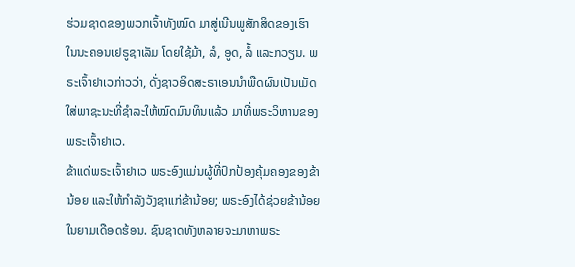ຮ່ວມຊາດຂອງພວກເຈົ້າທັງໝົດ ມາສູ່ເນີນພູສັກສິດຂອງເຮົາ ໃນນະຄອນເຢຣູຊາເລັມ ໂດຍໃຊ້ມ້າ, ລໍ, ອູດ, ລໍ້ ແລະກວຽນ. ພຣະເຈົ້າຢາເວກ່າວວ່າ, ດັ່ງຊາວອິດສະຣາເອນນຳພືດຜົນເປັນເມັດໃສ່ພາຊະນະທີ່ຊຳລະໃຫ້ໝົດມົນທິນແລ້ວ ມາທີ່ພຣະວິຫານຂອງພຣະເຈົ້າຢາເວ.
ຂ້າແດ່ພຣະເຈົ້າຢາເວ ພຣະອົງແມ່ນຜູ້ທີ່ປົກປ້ອງຄຸ້ມຄອງຂອງຂ້ານ້ອຍ ແລະໃຫ້ກຳລັງວັງຊາແກ່ຂ້ານ້ອຍ; ພຣະອົງໄດ້ຊ່ວຍຂ້ານ້ອຍໃນຍາມເດືອດຮ້ອນ. ຊົນຊາດທັງຫລາຍຈະມາຫາພຣະ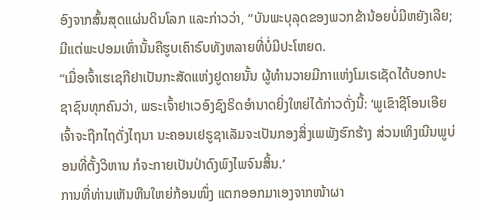ອົງຈາກສົ້ນສຸດແຜ່ນດິນໂລກ ແລະກ່າວວ່າ, “ບັນພະບຸລຸດຂອງພວກຂ້ານ້ອຍບໍ່ມີຫຍັງເລີຍ; ມີແຕ່ພະປອມເທົ່ານັ້ນຄືຮູບເຄົາຣົບທັງຫລາຍທີ່ບໍ່ມີປະໂຫຍດ.
“ເມື່ອເຈົ້າເຮເຊກີຢາເປັນກະສັດແຫ່ງຢູດາຍນັ້ນ ຜູ້ທຳນວາຍມີກາແຫ່ງໂມເຣເຊັດໄດ້ບອກປະຊາຊົນທຸກຄົນວ່າ, ພຣະເຈົ້າຢາເວອົງຊົງຣິດອຳນາດຍິ່ງໃຫຍ່ໄດ້ກ່າວດັ່ງນີ້: ‘ພູເຂົາຊີໂອນເອີຍ ເຈົ້າຈະຖືກໄຖດັ່ງໄຖນາ ນະຄອນເຢຣູຊາເລັມຈະເປັນກອງສິ່ງເພພັງຮົກຮ້າງ ສ່ວນເທິງເນີນພູບ່ອນທີ່ຕັ້ງວິຫານ ກໍຈະກາຍເປັນປ່າດົງພົງໄພຈົນສິ້ນ.’
ການທີ່ທ່ານເຫັນຫີນໃຫຍ່ກ້ອນໜຶ່ງ ແຕກອອກມາເອງຈາກໜ້າຜາ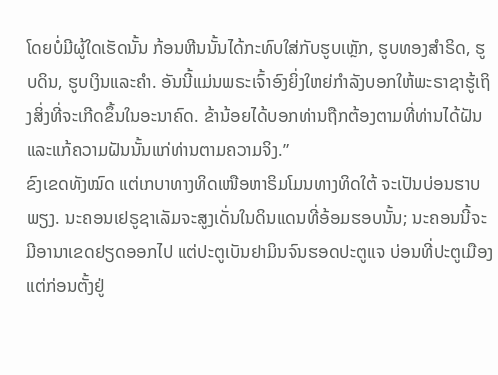ໂດຍບໍ່ມີຜູ້ໃດເຮັດນັ້ນ ກ້ອນຫີນນັ້ນໄດ້ກະທົບໃສ່ກັບຮູບເຫຼັກ, ຮູບທອງສຳຣິດ, ຮູບດິນ, ຮູບເງິນແລະຄຳ. ອັນນີ້ແມ່ນພຣະເຈົ້າອົງຍິ່ງໃຫຍ່ກຳລັງບອກໃຫ້ພະຣາຊາຮູ້ເຖິງສິ່ງທີ່ຈະເກີດຂຶ້ນໃນອະນາຄົດ. ຂ້ານ້ອຍໄດ້ບອກທ່ານຖືກຕ້ອງຕາມທີ່ທ່ານໄດ້ຝັນ ແລະແກ້ຄວາມຝັນນັ້ນແກ່ທ່ານຕາມຄວາມຈິງ.”
ຂົງເຂດທັງໝົດ ແຕ່ເກບາທາງທິດເໜືອຫາຣິມໂມນທາງທິດໃຕ້ ຈະເປັນບ່ອນຮາບພຽງ. ນະຄອນເຢຣູຊາເລັມຈະສູງເດັ່ນໃນດິນແດນທີ່ອ້ອມຮອບນັ້ນ; ນະຄອນນີ້ຈະມີອານາເຂດຢຽດອອກໄປ ແຕ່ປະຕູເບັນຢາມິນຈົນຮອດປະຕູແຈ ບ່ອນທີ່ປະຕູເມືອງແຕ່ກ່ອນຕັ້ງຢູ່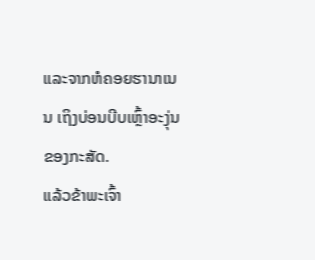ແລະຈາກຫໍຄອຍຮານາເນນ ເຖິງບ່ອນບີບເຫຼົ້າອະງຸ່ນຂອງກະສັດ.
ແລ້ວຂ້າພະເຈົ້າ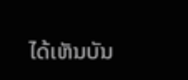ໄດ້ເຫັນບັນ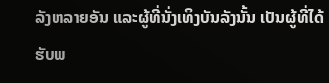ລັງຫລາຍອັນ ແລະຜູ້ທີ່ນັ່ງເທິງບັນລັງນັ້ນ ເປັນຜູ້ທີ່ໄດ້ຮັບພ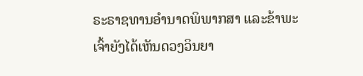ຣະຣາຊທານອຳນາດພິພາກສາ ແລະຂ້າພະເຈົ້າຍັງໄດ້ເຫັນດວງວິນຍາ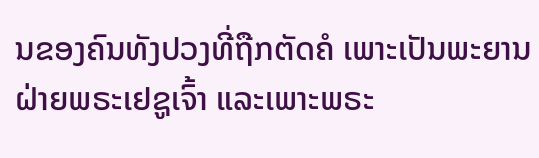ນຂອງຄົນທັງປວງທີ່ຖືກຕັດຄໍ ເພາະເປັນພະຍານຝ່າຍພຣະເຢຊູເຈົ້າ ແລະເພາະພຣະ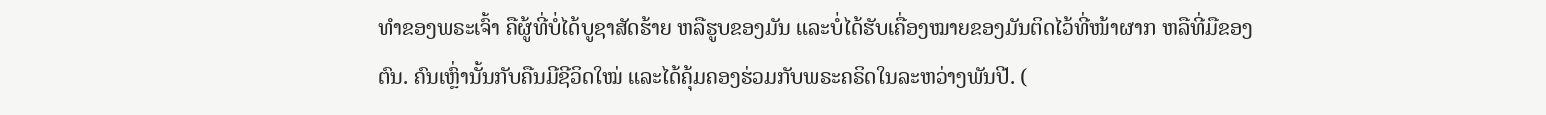ທຳຂອງພຣະເຈົ້າ ຄືຜູ້ທີ່ບໍ່ໄດ້ບູຊາສັດຮ້າຍ ຫລືຮູບຂອງມັນ ແລະບໍ່ໄດ້ຮັບເຄື່ອງໝາຍຂອງມັນຕິດໄວ້ທີ່ໜ້າຜາກ ຫລືທີ່ມືຂອງຕົນ. ຄົນເຫຼົ່ານັ້ນກັບຄືນມີຊີວິດໃໝ່ ແລະໄດ້ຄຸ້ມຄອງຮ່ວມກັບພຣະຄຣິດໃນລະຫວ່າງພັນປີ. (